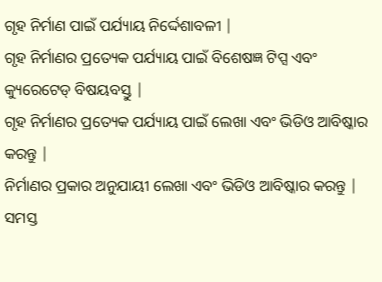ଗୃହ ନିର୍ମାଣ ପାଇଁ ପର୍ଯ୍ୟାୟ ନିର୍ଦ୍ଦେଶାବଳୀ |
ଗୃହ ନିର୍ମାଣର ପ୍ରତ୍ୟେକ ପର୍ଯ୍ୟାୟ ପାଇଁ ବିଶେଷଜ୍ଞ ଟିପ୍ସ ଏବଂ କ୍ୟୁରେଟେଡ୍ ବିଷୟବସ୍ତୁ |
ଗୃହ ନିର୍ମାଣର ପ୍ରତ୍ୟେକ ପର୍ଯ୍ୟାୟ ପାଇଁ ଲେଖା ଏବଂ ଭିଡିଓ ଆବିଷ୍କାର କରନ୍ତୁ |
ନିର୍ମାଣର ପ୍ରକାର ଅନୁଯାୟୀ ଲେଖା ଏବଂ ଭିଡିଓ ଆବିଷ୍କାର କରନ୍ତୁ |
ସମସ୍ତ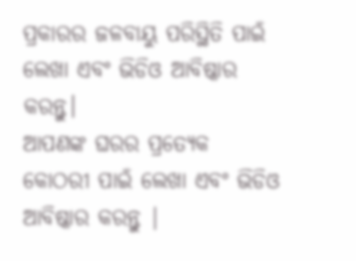ପ୍ରକାରର ଜଳବାୟୁ ପରିସ୍ଥିତି ପାଇଁ ଲେଖା ଏବଂ ଭିଡିଓ ଆବିଷ୍କାର କରନ୍ତୁ।
ଆପଣଙ୍କ ଘରର ପ୍ରତ୍ୟେକ କୋଠରୀ ପାଇଁ ଲେଖା ଏବଂ ଭିଡିଓ ଆବିଷ୍କାର କରନ୍ତୁ |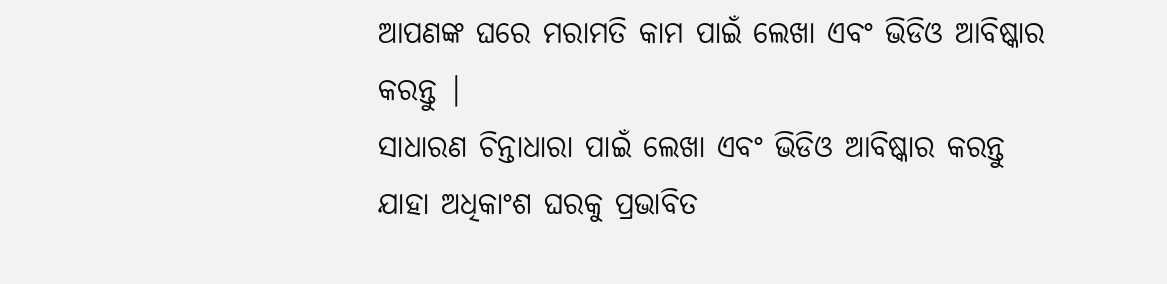ଆପଣଙ୍କ ଘରେ ମରାମତି କାମ ପାଇଁ ଲେଖା ଏବଂ ଭିଡିଓ ଆବିଷ୍କାର କରନ୍ତୁ |
ସାଧାରଣ ଚିନ୍ତାଧାରା ପାଇଁ ଲେଖା ଏବଂ ଭିଡିଓ ଆବିଷ୍କାର କରନ୍ତୁ ଯାହା ଅଧିକାଂଶ ଘରକୁ ପ୍ରଭାବିତ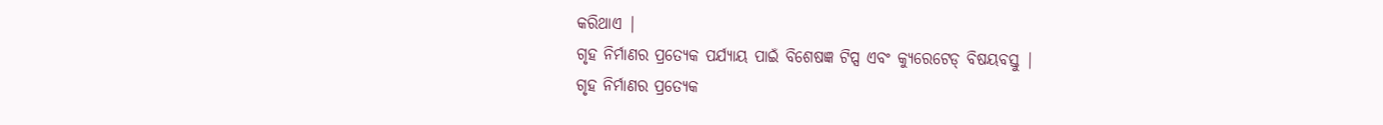କରିଥାଏ |
ଗୃହ ନିର୍ମାଣର ପ୍ରତ୍ୟେକ ପର୍ଯ୍ୟାୟ ପାଇଁ ବିଶେଷଜ୍ଞ ଟିପ୍ସ ଏବଂ କ୍ୟୁରେଟେଡ୍ ବିଷୟବସ୍ତୁ |
ଗୃହ ନିର୍ମାଣର ପ୍ରତ୍ୟେକ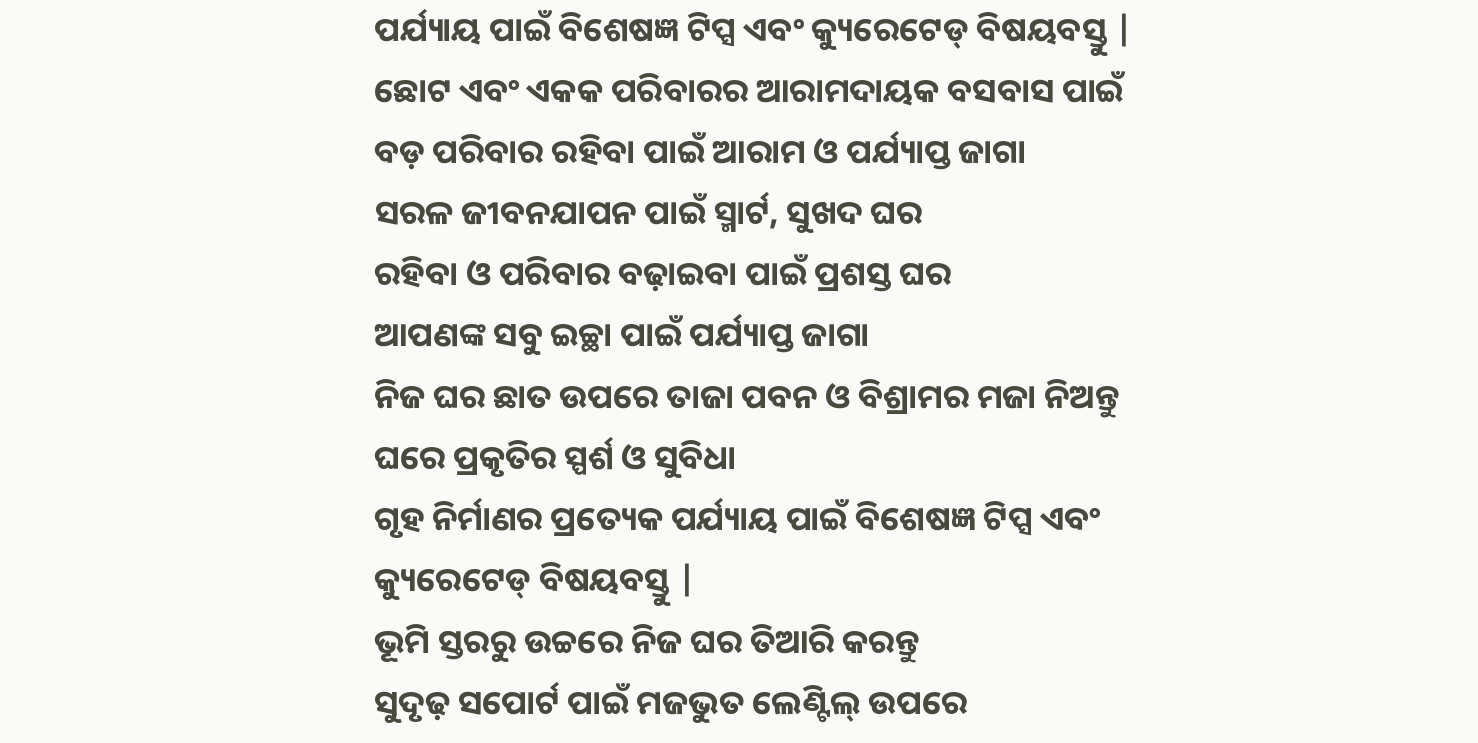ପର୍ଯ୍ୟାୟ ପାଇଁ ବିଶେଷଜ୍ଞ ଟିପ୍ସ ଏବଂ କ୍ୟୁରେଟେଡ୍ ବିଷୟବସ୍ତୁ |
ଛୋଟ ଏବଂ ଏକକ ପରିବାରର ଆରାମଦାୟକ ବସବାସ ପାଇଁ
ବଡ଼ ପରିବାର ରହିବା ପାଇଁ ଆରାମ ଓ ପର୍ଯ୍ୟାପ୍ତ ଜାଗା
ସରଳ ଜୀବନଯାପନ ପାଇଁ ସ୍ମାର୍ଟ, ସୁଖଦ ଘର
ରହିବା ଓ ପରିବାର ବଢ଼ାଇବା ପାଇଁ ପ୍ରଶସ୍ତ ଘର
ଆପଣଙ୍କ ସବୁ ଇଚ୍ଛା ପାଇଁ ପର୍ଯ୍ୟାପ୍ତ ଜାଗା
ନିଜ ଘର ଛାତ ଉପରେ ତାଜା ପବନ ଓ ବିଶ୍ରାମର ମଜା ନିଅନ୍ତୁ
ଘରେ ପ୍ରକୃତିର ସ୍ପର୍ଶ ଓ ସୁବିଧା
ଗୃହ ନିର୍ମାଣର ପ୍ରତ୍ୟେକ ପର୍ଯ୍ୟାୟ ପାଇଁ ବିଶେଷଜ୍ଞ ଟିପ୍ସ ଏବଂ କ୍ୟୁରେଟେଡ୍ ବିଷୟବସ୍ତୁ |
ଭୂମି ସ୍ତରରୁ ଉଚ୍ଚରେ ନିଜ ଘର ତିଆରି କରନ୍ତୁ
ସୁଦୃଢ଼ ସପୋର୍ଟ ପାଇଁ ମଜଭୁତ ଲେଣ୍ଟିଲ୍ ଉପରେ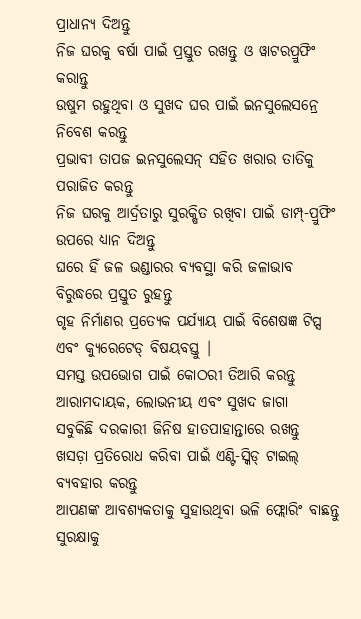ପ୍ରାଧାନ୍ୟ ଦିଅନ୍ତୁ
ନିଜ ଘରକୁ ବର୍ଷା ପାଇଁ ପ୍ରସ୍ତୁତ ରଖନ୍ତୁ ଓ ୱାଟରପ୍ରୁଫିଂ କରାନ୍ତୁ
ଉଷୁମ ରହୁଥିବା ଓ ସୁଖଦ ଘର ପାଇଁ ଇନସୁଲେସନ୍ରେ ନିବେଶ କରନ୍ତୁ
ପ୍ରଭାବୀ ତାପଜ ଇନସୁଲେସନ୍ ସହିତ ଖରାର ତାତିକୁ ପରାଜିତ କରନ୍ତୁ
ନିଜ ଘରକୁ ଆର୍ଦ୍ରତାରୁ ସୁରକ୍ଷିତ ରଖିବା ପାଇଁ ଡାମ୍ପ୍-ପ୍ରୁଫିଂ ଉପରେ ଧ୍ୟାନ ଦିଅନ୍ତୁ
ଘରେ ହିଁ ଜଳ ଭଣ୍ଡାରର ବ୍ୟବସ୍ଥା କରି ଜଳାଭାବ ବିରୁଦ୍ଧରେ ପ୍ରସ୍ତୁତ ରୁହନ୍ତୁ
ଗୃହ ନିର୍ମାଣର ପ୍ରତ୍ୟେକ ପର୍ଯ୍ୟାୟ ପାଇଁ ବିଶେଷଜ୍ଞ ଟିପ୍ସ ଏବଂ କ୍ୟୁରେଟେଡ୍ ବିଷୟବସ୍ତୁ |
ସମସ୍ତ ଉପଭୋଗ ପାଇଁ କୋଠରୀ ତିଆରି କରନ୍ତୁ
ଆରାମଦାୟକ, ଲୋଭନୀୟ ଏବଂ ସୁଖଦ ଜାଗା
ସବୁକିଛି ଦରକାରୀ ଜିନିଷ ହାତପାହାନ୍ତାରେ ରଖନ୍ତୁ
ଖସଡ଼ା ପ୍ରତିରୋଧ କରିବା ପାଇଁ ଏଣ୍ଟି-ସ୍କିଡ୍ ଟାଇଲ୍ ବ୍ୟବହାର କରନ୍ତୁ
ଆପଣଙ୍କ ଆବଶ୍ୟକତାକୁ ସୁହାଉଥିବା ଭଳି ଫ୍ଲୋରିଂ ବାଛନ୍ତୁ
ସୁରକ୍ଷାକୁ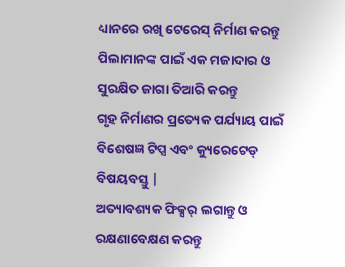ଧ୍ୟାନରେ ରଖି ଟେରେସ୍ ନିର୍ମାଣ କରନ୍ତୁ
ପିଲାମାନଙ୍କ ପାଇଁ ଏକ ମଜାଦାର ଓ ସୁରକ୍ଷିତ ଜାଗା ତିଆରି କରନ୍ତୁ
ଗୃହ ନିର୍ମାଣର ପ୍ରତ୍ୟେକ ପର୍ଯ୍ୟାୟ ପାଇଁ ବିଶେଷଜ୍ଞ ଟିପ୍ସ ଏବଂ କ୍ୟୁରେଟେଡ୍ ବିଷୟବସ୍ତୁ |
ଅତ୍ୟାବଶ୍ୟକ ଫିକ୍ସର୍ ଲଗାନ୍ତୁ ଓ ରକ୍ଷଣାବେକ୍ଷଣ କରନ୍ତୁ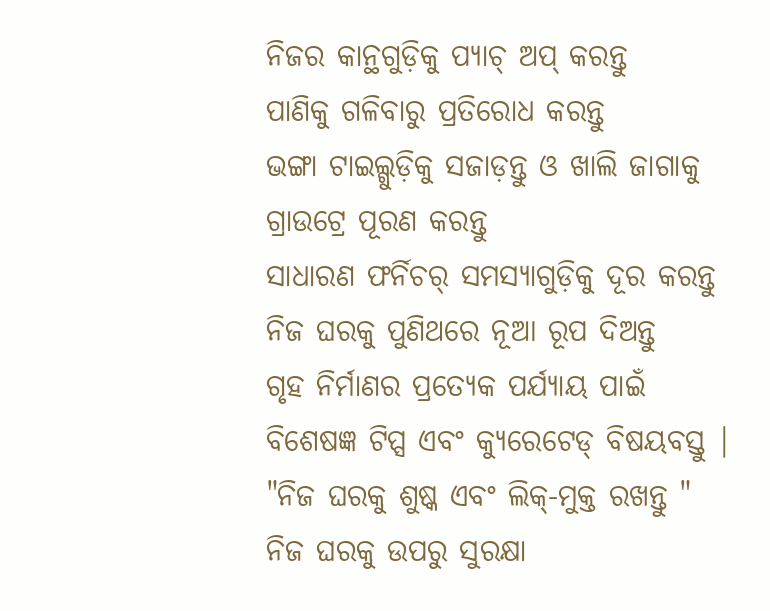ନିଜର କାନ୍ଥଗୁଡ଼ିକୁ ପ୍ୟାଚ୍ ଅପ୍ କରନ୍ତୁ
ପାଣିକୁ ଗଳିବାରୁ ପ୍ରତିରୋଧ କରନ୍ତୁ
ଭଙ୍ଗା ଟାଇଲ୍ଗୁଡ଼ିକୁ ସଜାଡ଼ନ୍ତୁ ଓ ଖାଲି ଜାଗାକୁ ଗ୍ରାଉଟ୍ରେ ପୂରଣ କରନ୍ତୁ
ସାଧାରଣ ଫର୍ନିଚର୍ ସମସ୍ୟାଗୁଡ଼ିକୁ ଦୂର କରନ୍ତୁ
ନିଜ ଘରକୁ ପୁଣିଥରେ ନୂଆ ରୂପ ଦିଅନ୍ତୁ
ଗୃହ ନିର୍ମାଣର ପ୍ରତ୍ୟେକ ପର୍ଯ୍ୟାୟ ପାଇଁ ବିଶେଷଜ୍ଞ ଟିପ୍ସ ଏବଂ କ୍ୟୁରେଟେଡ୍ ବିଷୟବସ୍ତୁ |
"ନିଜ ଘରକୁ ଶୁଷ୍କ ଏବଂ ଲିକ୍-ମୁକ୍ତ ରଖନ୍ତୁ "
ନିଜ ଘରକୁ ଉପରୁ ସୁରକ୍ଷା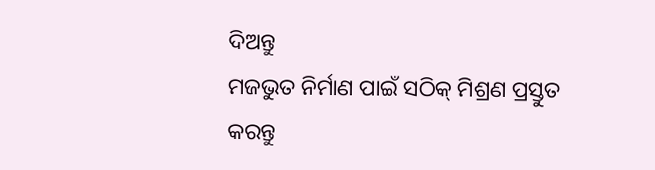ଦିଅନ୍ତୁ
ମଜଭୁତ ନିର୍ମାଣ ପାଇଁ ସଠିକ୍ ମିଶ୍ରଣ ପ୍ରସ୍ତୁତ କରନ୍ତୁ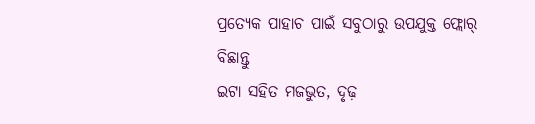ପ୍ରତ୍ୟେକ ପାହାଚ ପାଇଁ ସବୁଠାରୁ ଉପଯୁକ୍ତ ଫ୍ଲୋର୍ ବିଛାନ୍ତୁ
ଇଟା ସହିତ ମଜଭୁତ, ଦୃଢ଼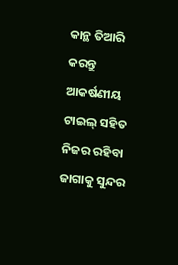କାନ୍ଥ ତିଆରି କରନ୍ତୁ
ଆକର୍ଷଣୀୟ ଟାଇଲ୍ ସହିତ ନିଜର ରହିବା ଜାଗାକୁ ସୁନ୍ଦର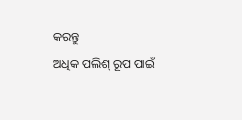କରନ୍ତୁ
ଅଧିକ ପଲିଶ୍ ରୂପ ପାଇଁ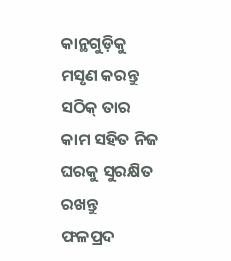କାନ୍ଥଗୁଡ଼ିକୁ ମସୃଣ କରନ୍ତୁ
ସଠିକ୍ ତାର କାମ ସହିତ ନିଜ ଘରକୁ ସୁରକ୍ଷିତ ରଖନ୍ତୁ
ଫଳପ୍ରଦ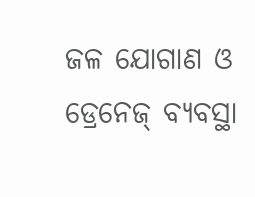ଜଳ ଯୋଗାଣ ଓ ଡ୍ରେନେଜ୍ ବ୍ୟବସ୍ଥା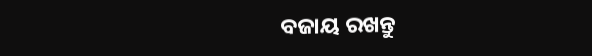ବଜାୟ ରଖନ୍ତୁ